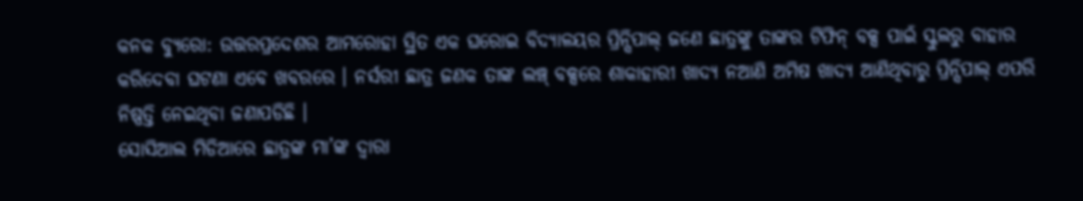କନକ ବ୍ୟୁରୋ: ଉତ୍ତରପ୍ରଦେଶର ଆମରୋହା ସ୍ଥିତ ଏକ ଘରୋଇ ବିଦ୍ୟାଳୟର ପ୍ରିନ୍ସିପାଲ୍ ଜଣେ ଛାତ୍ରଙ୍କୁ ତାଙ୍କର ଟିଫିନ୍ ବକ୍ସ ପାଇଁ ସ୍କୁଲରୁ ବାହାର କରିଦେବା ଘଟଣା ଏବେ ଖବରରେ । ନର୍ସରୀ ଛାତ୍ର ଜଣକ ତାଙ୍କ ଲଞ୍ଚ୍ ବକ୍ସରେ ଶାକାହାରୀ ଖାଦ୍ୟ ନଆଣି ଅମିଷ ଖାଦ୍ୟ ଆଣିଥିବାରୁ ପ୍ରିନ୍ସିପାଲ୍ ଏପରି ନିଷ୍ପତ୍ତି ନେଇଥିବା ଜଣାପଡିଛି ।
ସୋସିଆଲ ମିଡିଆରେ ଛାତ୍ରଙ୍କ ମା’ଙ୍କ ଦ୍ୱାରା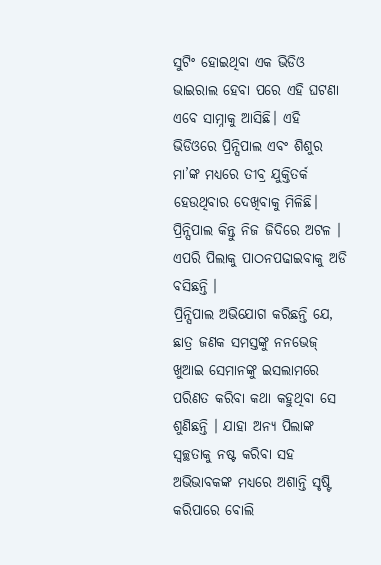ସୁଟିଂ ହୋଇଥିବା ଏକ ଭିଡିଓ ଭାଇରାଲ ହେବା ପରେ ଏହି ଘଟଣା ଏବେ ସାମ୍ନାକୁ ଆସିଛି। ଏହି ଭିଡିଓରେ ପ୍ରିନ୍ସିପାଲ ଏବଂ ଶିଶୁର ମା’ଙ୍କ ମଧ୍ୟରେ ତୀବ୍ର ଯୁକ୍ତିତର୍କ ହେଉଥିବାର ଦେଖିବାକୁ ମିଳିଛି। ପ୍ରିନ୍ସିପାଲ କିନ୍ତୁ ନିଜ ଜିଦିରେ ଅଟଳ । ଏପରି ପିଲାକୁ ପାଠନପଢାଇବାକୁ ଅଡି ବସିଛନ୍ତି ।
ପ୍ରିନ୍ସିପାଲ ଅଭିଯୋଗ କରିଛନ୍ତି ଯେ, ଛାତ୍ର ଜଣକ ସମସ୍ତଙ୍କୁ ନନଭେଜ୍ ଖୁଆଇ ସେମାନଙ୍କୁ ଇସଲାମରେ ପରିଣତ କରିବା କଥା କହୁଥିବା ସେ ଶୁଣିଛନ୍ତି । ଯାହା ଅନ୍ୟ ପିଲାଙ୍କ ସ୍ୱଚ୍ଛତାକୁ ନଷ୍ଟ କରିବା ସହ ଅଭିଭାବକଙ୍କ ମଧ୍ୟରେ ଅଶାନ୍ତି ସୃଷ୍ଟି କରିପାରେ ବୋଲି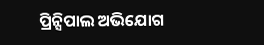ପ୍ରିନ୍ସିପାଲ ଅଭିଯୋଗ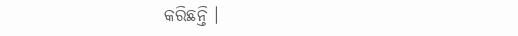କରିଛନ୍ତି ।